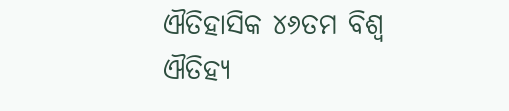ଐତିହାସିକ ୪୬ତମ ବିଶ୍ୱ ଐତିହ୍ୟ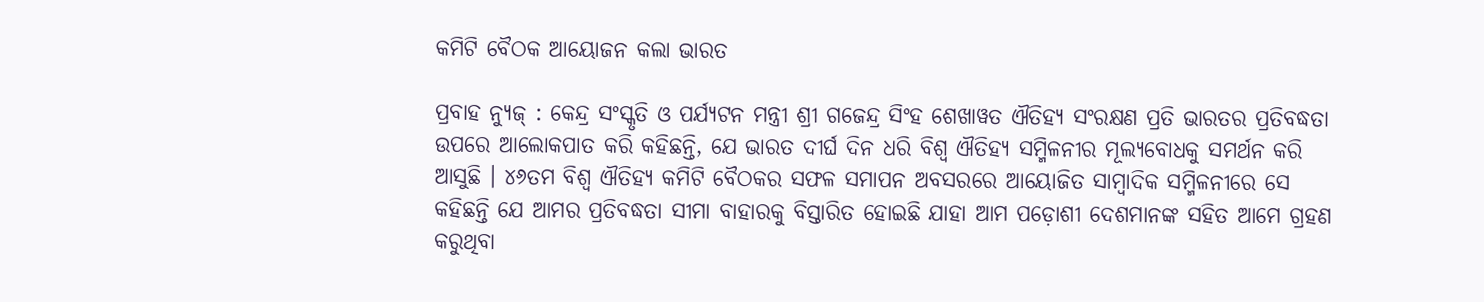କମିଟି ବୈଠକ ଆୟୋଜନ କଲା ଭାରତ

ପ୍ରବାହ ନ୍ୟୁଜ୍‌ : କେନ୍ଦ୍ର ସଂସ୍କୃତି ଓ ପର୍ଯ୍ୟଟନ ମନ୍ତ୍ରୀ ଶ୍ରୀ ଗଜେନ୍ଦ୍ର ସିଂହ ଶେଖାୱତ ଐତିହ୍ୟ ସଂରକ୍ଷଣ ପ୍ରତି ଭାରତର ପ୍ରତିବଦ୍ଧତା ଉପରେ ଆଲୋକପାତ କରି କହିଛନ୍ତି, ଯେ ଭାରତ ଦୀର୍ଘ ଦିନ ଧରି ବିଶ୍ୱ ଐତିହ୍ୟ ସମ୍ମିଳନୀର ମୂଲ୍ୟବୋଧକୁ ସମର୍ଥନ କରି ଆସୁଛି । ୪୬ତମ ବିଶ୍ୱ ଐତିହ୍ୟ କମିଟି ବୈଠକର ସଫଳ ସମାପନ ଅବସରରେ ଆୟୋଜିତ ସାମ୍ବାଦିକ ସମ୍ମିଳନୀରେ ସେ କହିଛନ୍ତି ଯେ ଆମର ପ୍ରତିବଦ୍ଧତା ସୀମା ବାହାରକୁ ବିସ୍ତାରିତ ହୋଇଛି ଯାହା ଆମ ପଡ଼ୋଶୀ ଦେଶମାନଙ୍କ ସହିତ ଆମେ ଗ୍ରହଣ କରୁଥିବା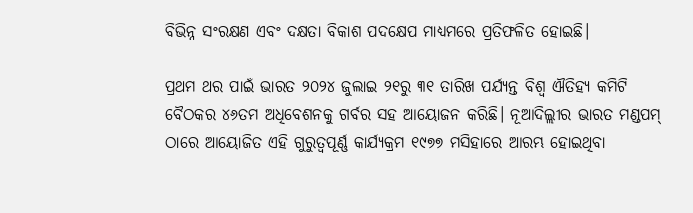ବିଭିନ୍ନ ସଂରକ୍ଷଣ ଏବଂ ଦକ୍ଷତା ବିକାଶ ପଦକ୍ଷେପ ମାଧ୍ୟମରେ ପ୍ରତିଫଳିତ ହୋଇଛି।

ପ୍ରଥମ ଥର ପାଇଁ ଭାରତ ୨୦୨୪ ଜୁଲାଇ ୨୧ରୁ ୩୧ ତାରିଖ ପର୍ଯ୍ୟନ୍ତ ବିଶ୍ୱ ଐତିହ୍ୟ କମିଟି ବୈଠକର ୪୬ତମ ଅଧିବେଶନକୁ ଗର୍ବର ସହ ଆୟୋଜନ କରିଛି। ନୂଆଦିଲ୍ଲୀର ଭାରତ ମଣ୍ଡପମ୍ ଠାରେ ଆୟୋଜିତ ଏହି ଗୁରୁତ୍ୱପୂର୍ଣ୍ଣ କାର୍ଯ୍ୟକ୍ରମ ୧୯୭୭ ମସିହାରେ ଆରମ୍ଭ ହୋଇଥିବା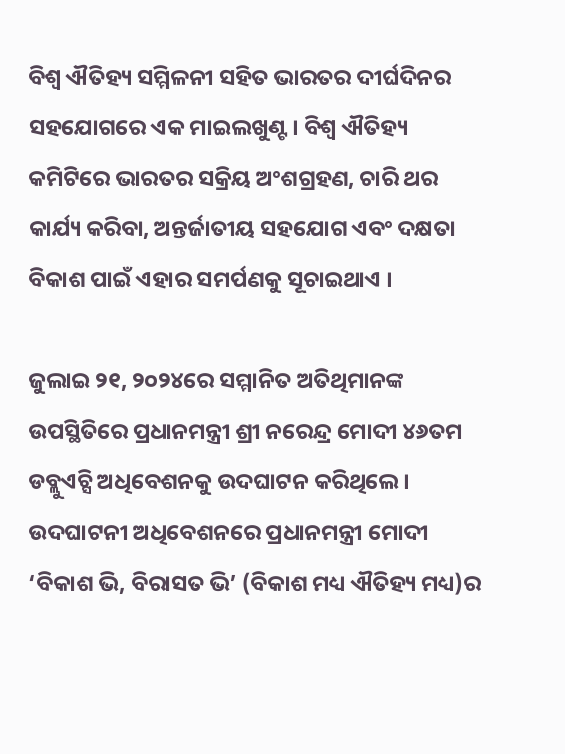ବିଶ୍ୱ ଐତିହ୍ୟ ସମ୍ମିଳନୀ ସହିତ ଭାରତର ଦୀର୍ଘଦିନର ସହଯୋଗରେ ଏକ ମାଇଲଖୁଣ୍ଟ। ବିଶ୍ୱ ଐତିହ୍ୟ କମିଟିରେ ଭାରତର ସକ୍ରିୟ ଅଂଶଗ୍ରହଣ, ଚାରି ଥର କାର୍ଯ୍ୟ କରିବା, ଅନ୍ତର୍ଜାତୀୟ ସହଯୋଗ ଏବଂ ଦକ୍ଷତା ବିକାଶ ପାଇଁ ଏହାର ସମର୍ପଣକୁ ସୂଚାଇଥାଏ ।

ଜୁଲାଇ ୨୧, ୨୦୨୪ରେ ସମ୍ମାନିତ ଅତିଥିମାନଙ୍କ ଉପସ୍ଥିତିରେ ପ୍ରଧାନମନ୍ତ୍ରୀ ଶ୍ରୀ ନରେନ୍ଦ୍ର ମୋଦୀ ୪୬ତମ ଡବ୍ଲୁଏଚ୍ସି ଅଧିବେଶନକୁ ଉଦଘାଟନ କରିଥିଲେ । ଉଦଘାଟନୀ ଅଧିବେଶନରେ ପ୍ରଧାନମନ୍ତ୍ରୀ ମୋଦୀ ‘ବିକାଶ ଭି, ବିରାସତ ଭି’ (ବିକାଶ ମଧ୍ୟ ଐତିହ୍ୟ ମଧ୍ୟ)ର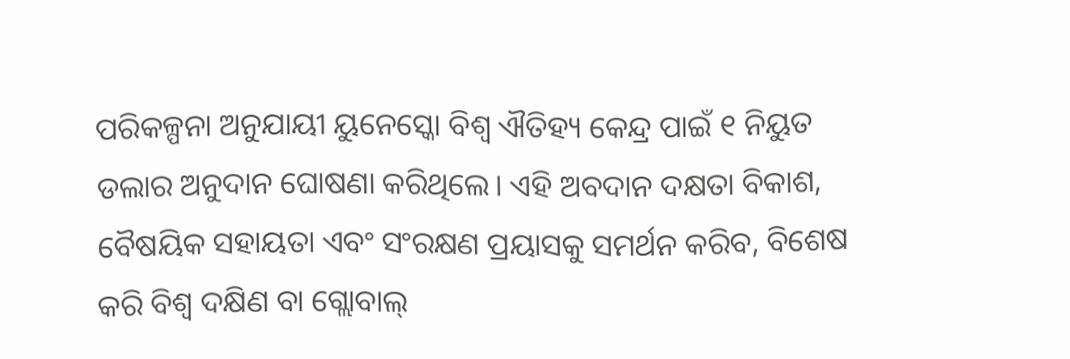ପରିକଳ୍ପନା ଅନୁଯାୟୀ ୟୁନେସ୍କୋ ବିଶ୍ୱ ଐତିହ୍ୟ କେନ୍ଦ୍ର ପାଇଁ ୧ ନିୟୁତ ଡଲାର ଅନୁଦାନ ଘୋଷଣା କରିଥିଲେ। ଏହି ଅବଦାନ ଦକ୍ଷତା ବିକାଶ, ବୈଷୟିକ ସହାୟତା ଏବଂ ସଂରକ୍ଷଣ ପ୍ରୟାସକୁ ସମର୍ଥନ କରିବ, ବିଶେଷ କରି ବିଶ୍ୱ ଦକ୍ଷିଣ ବା ଗ୍ଲୋବାଲ୍‌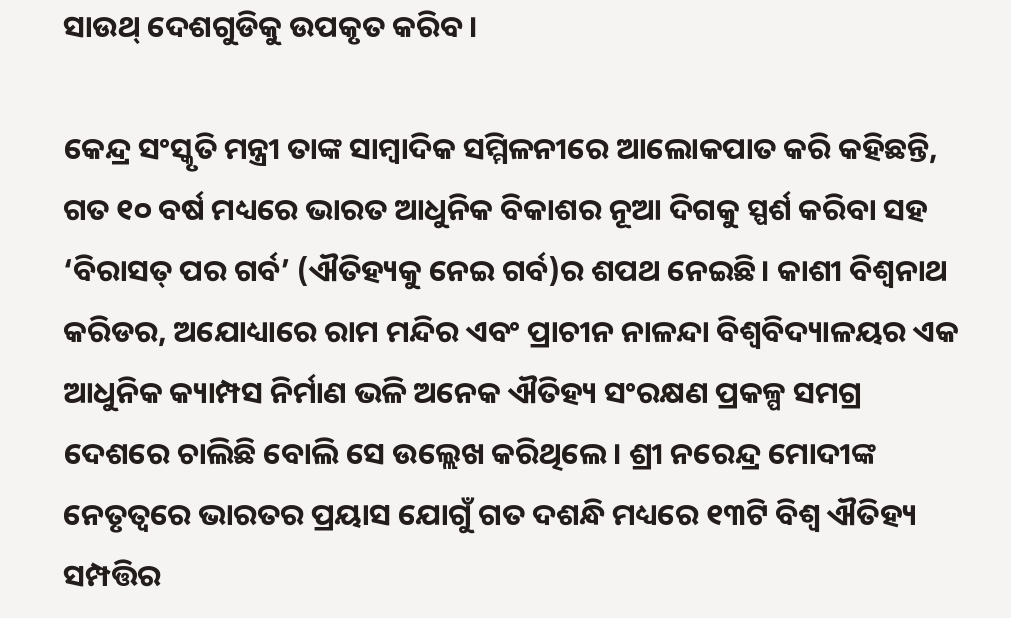ସାଉଥ୍‌ ଦେଶଗୁଡିକୁ ଉପକୃତ କରିବ ।

କେନ୍ଦ୍ର ସଂସ୍କୃତି ମନ୍ତ୍ରୀ ତାଙ୍କ ସାମ୍ବାଦିକ ସମ୍ମିଳନୀରେ ଆଲୋକପାତ କରି କହିଛନ୍ତି, ଗତ ୧୦ ବର୍ଷ ମଧ୍ୟରେ ଭାରତ ଆଧୁନିକ ବିକାଶର ନୂଆ ଦିଗକୁ ସ୍ପର୍ଶ କରିବା ସହ ‘ବିରାସତ୍‌ ପର ଗର୍ବ’ (ଐତିହ୍ୟକୁ ନେଇ ଗର୍ବ)ର ଶପଥ ନେଇଛି। କାଶୀ ବିଶ୍ୱନାଥ କରିଡର, ଅଯୋଧ୍ୟାରେ ରାମ ମନ୍ଦିର ଏବଂ ପ୍ରାଚୀନ ନାଳନ୍ଦା ବିଶ୍ୱବିଦ୍ୟାଳୟର ଏକ ଆଧୁନିକ କ୍ୟାମ୍ପସ ନିର୍ମାଣ ଭଳି ଅନେକ ଐତିହ୍ୟ ସଂରକ୍ଷଣ ପ୍ରକଳ୍ପ ସମଗ୍ର ଦେଶରେ ଚାଲିଛି ବୋଲି ସେ ଉଲ୍ଲେଖ କରିଥିଲେ। ଶ୍ରୀ ନରେନ୍ଦ୍ର ମୋଦୀଙ୍କ ନେତୃତ୍ୱରେ ଭାରତର ପ୍ରୟାସ ଯୋଗୁଁ ଗତ ଦଶନ୍ଧି ମଧ୍ୟରେ ୧୩ଟି ବିଶ୍ୱ ଐତିହ୍ୟ ସମ୍ପତ୍ତିର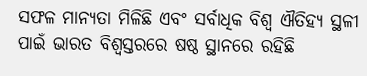ସଫଳ ମାନ୍ୟତା ମିଳିଛି ଏବଂ ସର୍ବାଧିକ ବିଶ୍ୱ ଐତିହ୍ୟ ସ୍ଥଳୀ ପାଇଁ ଭାରତ ବିଶ୍ୱସ୍ତରରେ ଷଷ୍ଠ ସ୍ଥାନରେ ରହିଛି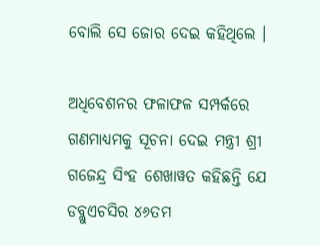ବୋଲି ସେ ଜୋର ଦେଇ କହିଥିଲେ ।

ଅଧିବେଶନର ଫଳାଫଳ ସମ୍ପର୍କରେ ଗଣମାଧ୍ୟମକୁ ସୂଚନା ଦେଇ ମନ୍ତ୍ରୀ ଶ୍ରୀ ଗଜେନ୍ଦ୍ର ସିଂହ ଶେଖାୱତ କହିଛନ୍ତି ଯେ ଡବ୍ଲୁଏଚସିର ୪୬ତମ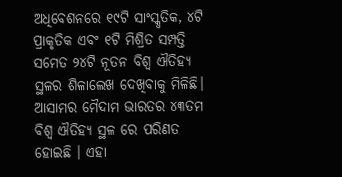ଅଧିବେଶନରେ ୧୯ଟି ସାଂସ୍କୃତିକ, ୪ଟି ପ୍ରାକୃତିକ ଏବଂ ୧ଟି ମିଶ୍ରିତ ସମ୍ପତ୍ତି ସମେତ ୨୪ଟି ନୂତନ ବିଶ୍ୱ ଐତିହ୍ୟ ସ୍ଥଳର ଶିଳାଲେଖ ଦେଖିବାକୁ ମିଳିଛି। ଆସାମର ମୈଦାମ ଭାରତର ୪୩ତମ ବିଶ୍ୱ ଐତିହ୍ୟ ସ୍ଥଳ ରେ ପରିଣତ ହୋଇଛି । ଏହା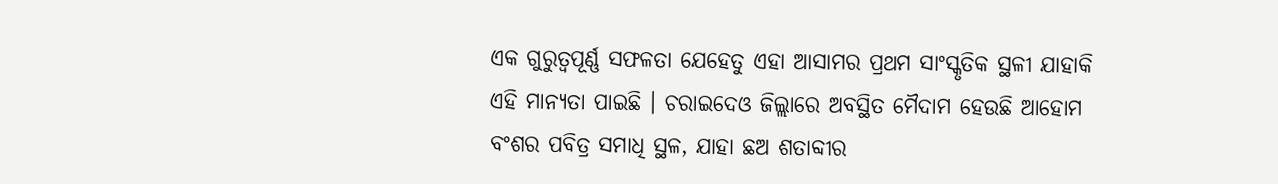ଏକ ଗୁରୁତ୍ୱପୂର୍ଣ୍ଣ ସଫଳତା ଯେହେତୁ ଏହା ଆସାମର ପ୍ରଥମ ସାଂସ୍କୃତିକ ସ୍ଥଳୀ ଯାହାକି ଏହି ମାନ୍ୟତା ପାଇଛି । ଚରାଇଦେଓ ଜିଲ୍ଲାରେ ଅବସ୍ଥିତ ମୈଦାମ ହେଉଛି ଆହୋମ ବଂଶର ପବିତ୍ର ସମାଧି ସ୍ଥଳ, ଯାହା ଛଅ ଶତାବ୍ଦୀର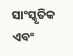ସାଂସ୍କୃତିକ ଏବଂ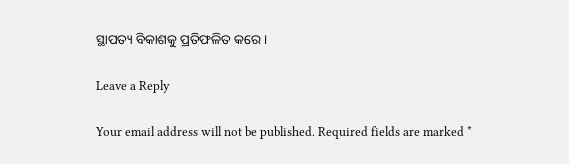ସ୍ଥାପତ୍ୟ ବିକାଶକୁ ପ୍ରତିଫଳିତ କରେ ।

Leave a Reply

Your email address will not be published. Required fields are marked *